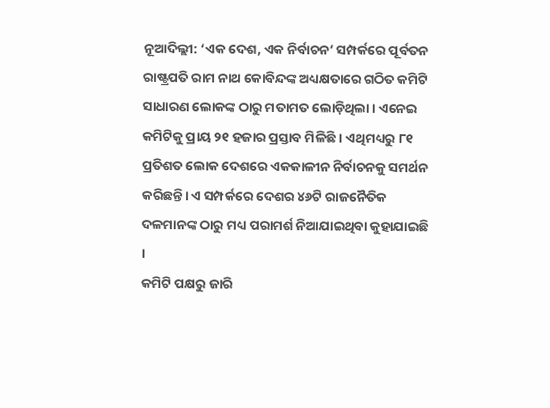ନୂଆଦିଲ୍ଲୀ: ‘ଏକ ଦେଶ, ଏକ ନିର୍ବାଚନ’ ସମ୍ପର୍କରେ ପୂର୍ବତନ ରାଷ୍ଟ୍ରପତି ରାମ ନାଥ କୋବିନ୍ଦଙ୍କ ଅଧ୍ୟକ୍ଷତାରେ ଗଠିତ କମିଟି ସାଧାରଣ ଲୋକଙ୍କ ଠାରୁ ମତାମତ ଲୋଡ଼ିଥିଲା । ଏନେଇ କମିଟିକୁ ପ୍ରାୟ ୨୧ ହଜାର ପ୍ରସ୍ତାବ ମିଳିଛି । ଏଥିମଧ୍ୟରୁ ୮୧ ପ୍ରତିଶତ ଲୋକ ଦେଶରେ ଏକକାଳୀନ ନିର୍ବାଚନକୁ ସମର୍ଥନ କରିଛନ୍ତି। ଏ ସମ୍ପର୍କରେ ଦେଶର ୪୬ଟି ରାଜନୈତିକ ଦଳମାନଙ୍କ ଠାରୁ ମଧ୍ୟ ପରାମର୍ଶ ନିଆଯାଇଥିବା କୁହାଯାଇଛି ।
କମିଟି ପକ୍ଷରୁ ଜାରି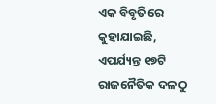ଏକ ବିବୃତିରେ କୁହାଯାଇଛି, ଏପର୍ଯ୍ୟନ୍ତ ୧୭ଟି ରାଜନୈତିକ ଦଳଠୁ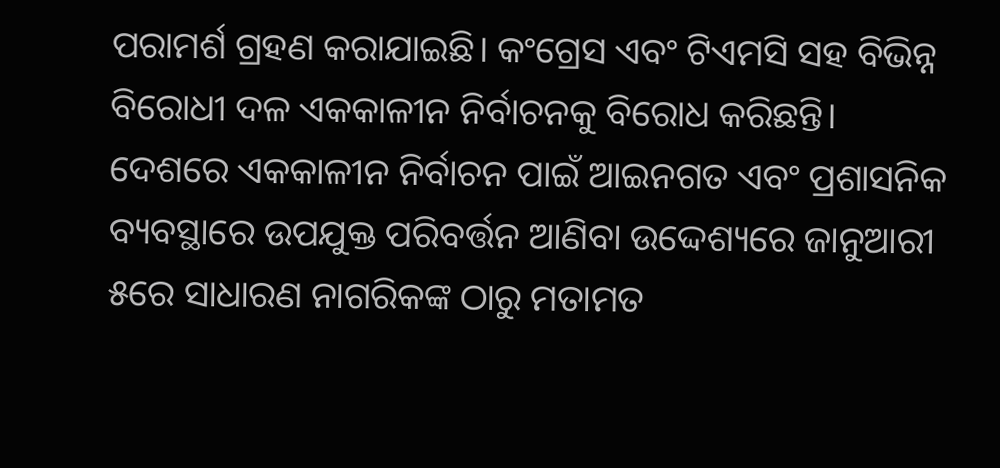ପରାମର୍ଶ ଗ୍ରହଣ କରାଯାଇଛି। କଂଗ୍ରେସ ଏବଂ ଟିଏମସି ସହ ବିଭିନ୍ନ ବିରୋଧୀ ଦଳ ଏକକାଳୀନ ନିର୍ବାଚନକୁ ବିରୋଧ କରିଛନ୍ତି।
ଦେଶରେ ଏକକାଳୀନ ନିର୍ବାଚନ ପାଇଁ ଆଇନଗତ ଏବଂ ପ୍ରଶାସନିକ ବ୍ୟବସ୍ଥାରେ ଉପଯୁକ୍ତ ପରିବର୍ତ୍ତନ ଆଣିବା ଉଦ୍ଦେଶ୍ୟରେ ଜାନୁଆରୀ ୫ରେ ସାଧାରଣ ନାଗରିକଙ୍କ ଠାରୁ ମତାମତ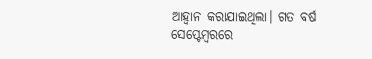ଆହ୍ବାନ କରାଯାଇଥିଲା। ଗତ ବର୍ଷ ସେପ୍ଟେମ୍ବରରେ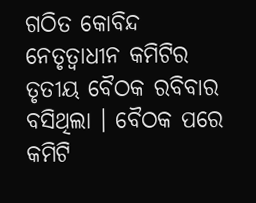ଗଠିତ କୋବିନ୍ଦ ନେତୃତ୍ୱାଧୀନ କମିଟିର ତୃତୀୟ ବୈଠକ ରବିବାର ବସିଥିଲା । ବୈଠକ ପରେ କମିଟି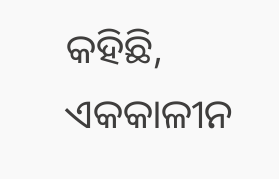କହିଛି, ଏକକାଳୀନ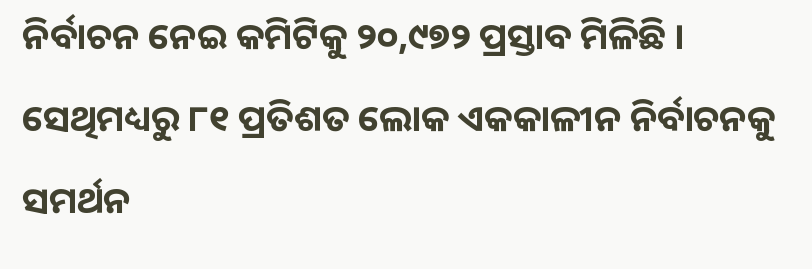ନିର୍ବାଚନ ନେଇ କମିଟିକୁ ୨୦,୯୭୨ ପ୍ରସ୍ତାବ ମିଳିଛି । ସେଥିମଧ୍ୟରୁ ୮୧ ପ୍ରତିଶତ ଲୋକ ଏକକାଳୀନ ନିର୍ବାଚନକୁ ସମର୍ଥନ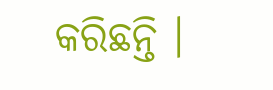କରିଛନ୍ତି ।